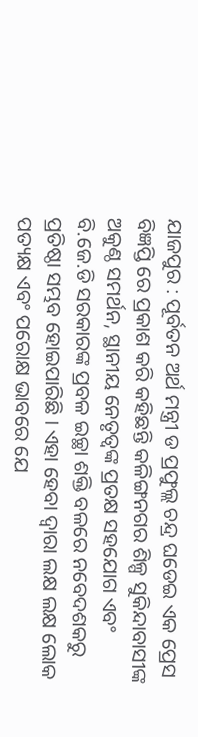ଯାଜପୁର : ପୂର୍ବତନ ଅର୍ଥ ମନ୍ତ୍ରୀ ଡ ପ୍ରଫୁଲ୍ଲ ଚନ୍ଦ୍ର ଘଡେଇ ଏକ ପ୍ରେସ ବିଜ୍ଞପ୍ତି ରେ ପ୍ରକାଶ କରି କହିଛନ୍ତି କଳିଙ୍ଗନଗର ଶିଳ୍ପ ସୁକିନ୍ଦାବାସୀଙ୍କ ଅକୁଣ୍ଠ ସମର୍ଥନ, ସ୍ଥାନୀୟ ନେତୃତ୍ୱଙ୍କ ପ୍ରତକ୍ଷ ସହଯୋଗ ଏବଂ ବି.ଜେ.ଡି ସରକାରଙ୍କ ପ୍ରବଳ ଇଚ୍ଛା ଶକ୍ତି ବଳରେ ନବେଦଶକରୁ ପ୍ରତିଷ୍ଠା ସମ୍ଭବ ହୋଇପାରିଛି । ଏହା ହେବା ଦ୍ୱାରା ଲକ୍ଷ ଲକ୍ଷ ଲୋକ ପତ୍ୟକ୍ଷ ଏବଂ ପରୋକ୍ଷ ଭାବରେ ଯେ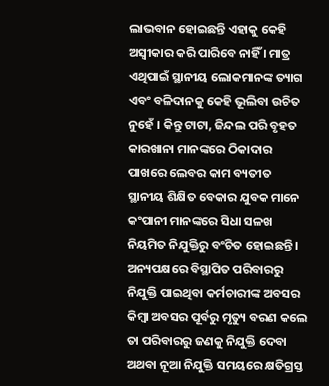ଲାଭବାନ ହୋଇଛନ୍ତି ଏହାକୁ କେହି ଅସ୍ୱୀକାର କରି ପାରିବେ ନାହିଁ । ମାତ୍ର ଏଥିପାଇଁ ସ୍ଥାନୀୟ ଲୋକମାନଙ୍କ ତ୍ୟାଗ ଏବଂ ବଳିଦାନକୁ କେହି ଭୂଲିବା ଉଚିତ ନୁହେଁ । କିନ୍ତୁ ଟାଟା, ଜିନ୍ଦଲ ପରି ବୃହତ କାରଖାନା ମାନଙ୍କରେ ଠିକାଦାର ପାଖରେ ଲେବର କାମ ବ୍ୟତୀତ ସ୍ଥାନୀୟ ଶିକ୍ଷିତ ବେକାର ଯୁବକ ମାନେ କଂପାନୀ ମାନଙ୍କରେ ସିଧା ସଳଖ ନିୟମିତ ନିଯୁକ୍ତିରୁ ବଂଚିତ ହୋଇଛନ୍ତି । ଅନ୍ୟପକ୍ଷରେ ବିସ୍ଥାପିତ ପରିବାରରୁ ନିଯୁକ୍ତି ପାଇଥିବା କର୍ମଚାରୀଙ୍କ ଅବସର କିମ୍ବା ଅବସର ପୂର୍ବରୁ ମୃତ୍ୟୁ ବରଣ କଲେ ତା ପରିବାରରୁ ଜଣକୁ ନିଯୁକ୍ତି ଦେବା ଅଥବା ନୂଆ ନିଯୁକ୍ତି ସମୟରେ କ୍ଷତିଗ୍ରସ୍ତ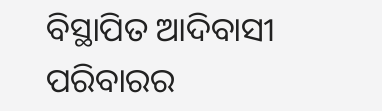ବିସ୍ଥାପିତ ଆଦିବାସୀ ପରିବାରର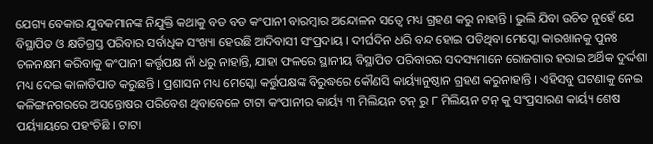ଯେଗ୍ୟ ବେକାର ଯୁବକମାନଙ୍କ ନିଯୁକ୍ତି କଥାକୁ ବଡ ବଡ କଂପାନୀ ବାରମ୍ବାର ଅନ୍ଦୋଳନ ସତ୍ୱେ ମଧ୍ୟ ଗ୍ରହଣ କରୁ ନାହାନ୍ତି । ଭୁଲି ଯିବା ଉଚିତ ନୁହେଁ ଯେ ବିସ୍ଥାପିତ ଓ କ୍ଷତିଗ୍ରସ୍ତ ପରିବାର ସର୍ବାଧିକ ସଂଖ୍ୟା ହେଉଛି ଆଦିବାସୀ ସଂପ୍ରଦାୟ । ଦୀର୍ଘଦିନ ଧରି ବନ୍ଦ ହୋଇ ପଡିଥିବା ମେସ୍କୋ କାରଖାନକୁ ପୁନଃ ଚଳନକ୍ଷମ କରିବାକୁ କଂପାନୀ କର୍ତ୍ତୃପକ୍ଷ ନାଁ ଧରୁ ନାହାନ୍ତି, ଯାହା ଫଳରେ ସ୍ଥାନୀୟ ବିସ୍ଥାପିତ ପରିବାରର ସଦସ୍ୟମାନେ ରୋଜଗାର ହରାଇ ଅର୍ଥିକ ଦୁର୍ଦ୍ଦଶା ମଧ୍ୟ ଦେଇ କାଳାତିପାତ କରୁଛନ୍ତି । ପ୍ରଶାସନ ମଧ୍ୟ ମେସ୍କୋ କର୍ତ୍ତୁପକ୍ଷଙ୍କ ବିରୁଦ୍ଧରେ କୌଣସି କାର୍ୟ୍ୟାନୁଷ୍ଠାନ ଗ୍ରହଣ କରୁନାହାନ୍ତି । ଏହିସବୁ ଘଟଣାକୁ ନେଇ କଳିଙ୍ଗନଗରରେ ଅସନ୍ତୋଷର ପରିବେଶ ଥିବାବେଳେ ଟାଟା କଂପାନୀର କାର୍ୟ୍ୟ ୩ ମିଲିୟନ ଟନ୍ ରୁ ୮ ମିଲିୟନ ଟନ୍ କୁ ସଂପ୍ରସାରଣ କାର୍ୟ୍ୟ ଶେଷ ପର୍ୟ୍ୟାୟରେ ପହଂଚିଛି । ଟାଟା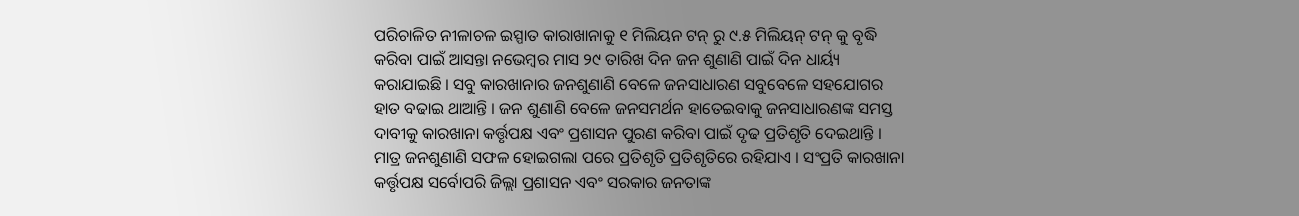ପରିଚାଳିତ ନୀଳାଚଳ ଇସ୍ପାତ କାରାଖାନାକୁ ୧ ମିଲିୟନ ଟନ୍ ରୁ ୯.୫ ମିଲିୟନ୍ ଟନ୍ କୁ ବୃଦ୍ଧି କରିବା ପାଇଁ ଆସନ୍ତା ନଭେମ୍ବର ମାସ ୨୯ ତାରିଖ ଦିନ ଜନ ଶୁଣାଣି ପାଇଁ ଦିନ ଧାର୍ୟ୍ୟ କରାଯାଇଛି । ସବୁ କାରଖାନାର ଜନଶୁଣାଣି ବେଳେ ଜନସାଧାରଣ ସବୁବେଳେ ସହଯୋଗର ହାତ ବଢାଇ ଥାଆନ୍ତି । ଜନ ଶୁଣାଣି ବେଳେ ଜନସମର୍ଥନ ହାତେଇବାକୁ ଜନସାଧାରଣଙ୍କ ସମସ୍ତ ଦାବୀକୁ କାରଖାନା କର୍ତ୍ତୃପକ୍ଷ ଏବଂ ପ୍ରଶାସନ ପୁରଣ କରିବା ପାଇଁ ଦୃଢ ପ୍ରତିଶୃତି ଦେଇଥାନ୍ତି । ମାତ୍ର ଜନଶୁଣାଣି ସଫଳ ହୋଇଗଲା ପରେ ପ୍ରତିଶୃତି ପ୍ରତିଶୃତିରେ ରହିଯାଏ । ସଂପ୍ରତି କାରଖାନା କର୍ତ୍ତୃପକ୍ଷ ସର୍ବୋପରି ଜିଲ୍ଲା ପ୍ରଶାସନ ଏବଂ ସରକାର ଜନତାଙ୍କ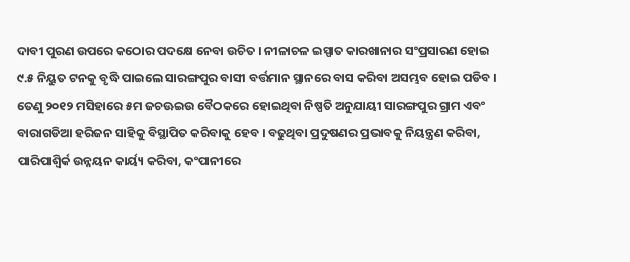ଦାବୀ ପୁରଣ ଉପରେ କଠୋର ପଦକ୍ଷେ ନେବା ଉଚିତ । ନୀଳାଚଳ ଇସ୍ପାତ କାରଖାନାର ସଂପ୍ରସାରଣ ହୋଇ ୯.୫ ନିୟୁତ ଟନକୁ ବୃଦ୍ଧି ପାଇଲେ ସାରଙ୍ଗପୁର ବାସୀ ବର୍ତ୍ତମାନ ସ୍ଥାନରେ ବାସ କରିବା ଅସମ୍ଭବ ହୋଇ ପଡିବ । ତେଣୁ ୨୦୧୨ ମସିହାରେ ୫ମ ଜଚଊଇଉ ବୈଠକରେ ହୋଇଥିବା ନିଷ୍ପତି ଅନୁଯାୟୀ ସାରଙ୍ଗପୁର ଗ୍ରାମ ଏବଂ ବାରାଗଡିଆ ହରିଜନ ସାହିକୁ ବିସ୍ଥାପିତ କରିବାକୁ ହେବ । ବଢୁଥିବା ପ୍ରଦୁଷଣର ପ୍ରଭାବକୁ ନିୟନ୍ତ୍ରଣ କରିବା, ପାରିପାଶ୍ୱିର୍କ ଉନ୍ନୟନ କାର୍ୟ୍ୟ କରିବା, କଂପାନୀରେ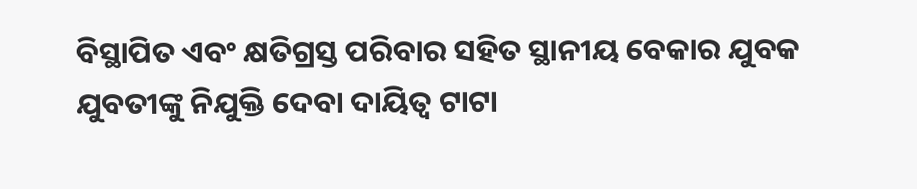ବିସ୍ଥାପିତ ଏବଂ କ୍ଷତିଗ୍ରସ୍ତ ପରିବାର ସହିତ ସ୍ଥାନୀୟ ବେକାର ଯୁବକ ଯୁବତୀଙ୍କୁ ନିଯୁକ୍ତି ଦେବା ଦାୟିତ୍ୱ ଟାଟା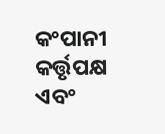କଂପାନୀ କର୍ତ୍ତୃପକ୍ଷ ଏବଂ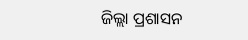ଜିଲ୍ଲା ପ୍ରଶାସନ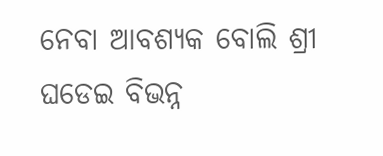ନେବା ଆବଶ୍ୟକ ବୋଲି ଶ୍ରୀ ଘଡେଇ ବିଭନ୍ନ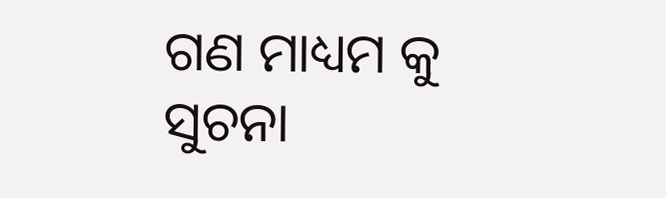ଗଣ ମାଧ୍ୟମ କୁ ସୁଚନା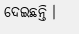ଦେଇଛନ୍ତି ।